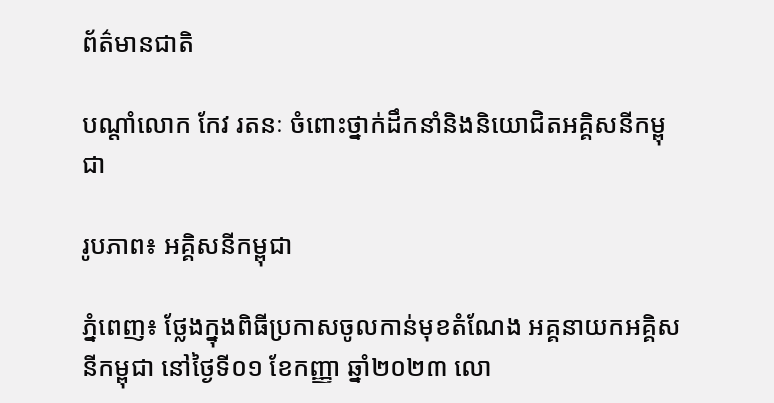ព័ត៌មានជាតិ

បណ្តាំលោក កែវ រតនៈ ចំពោះថ្នាក់ដឹកនាំនិងនិយោជិតអគ្គិសនីកម្ពុជា

រូបភាព៖ អគ្គិសនីកម្ពុជា

ភ្នំពេញ៖ ថ្លែងក្នុងពិធីប្រកាសចូលកាន់មុខតំណែង អគ្គនាយកអគ្គិសនីកម្ពុជា នៅថ្ងៃទី០១ ខែកញ្ញា ឆ្នាំ២០២៣ លោ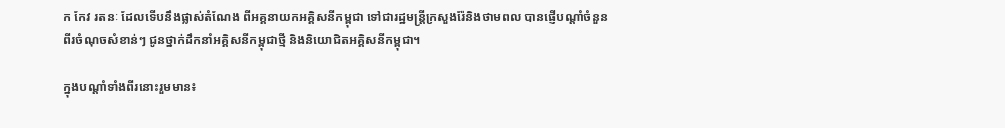ក កែវ រតនៈ ដែលទើបនឹងផ្លាស់តំណែង ពីអគ្គនាយកអគ្គិសនីកម្ពុជា ទៅជារដ្ឋមន្រ្តីក្រសួងរ៉ែនិងថាមពល បានផ្ញើបណ្ដាំចំនួនពីរចំណុចសំខាន់ៗ ជូនថ្នាក់ដឹកនាំអគ្គិសនីកម្ពុជាថ្មី និងនិយោជិតអគ្គិសនីកម្ពុជា។

ក្នុងបណ្ដាំទាំងពីរនោះរួមមាន៖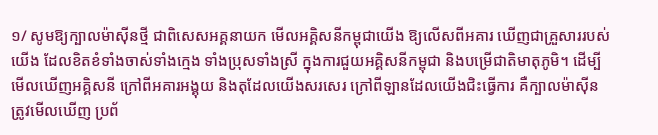១/ សូមឱ្យក្បាលម៉ាស៊ីនថ្មី ជាពិសេសអគ្គនាយក មើលអគ្គិសនីកម្ពុជាយើង ឱ្យលេីសពីអគារ ឃើញជាគ្រួសាររបស់យើង ដែលខិតខំទាំងចាស់ទាំងក្មេង ទាំងប្រុសទាំងស្រី ក្នុងការជួយអគ្គិសនីកម្ពុជា និងបម្រើជាតិមាតុភូមិ។ ដើម្បីមើលឃើញអគ្គិសនី ក្រៅពីអគារអង្គុយ និងតុដែលយើងសរសេរ ក្រៅពីឡានដែលយើងជិះធ្វើការ គឺក្បាលម៉ាស៊ីន ត្រូវមើលឃើញ ប្រព័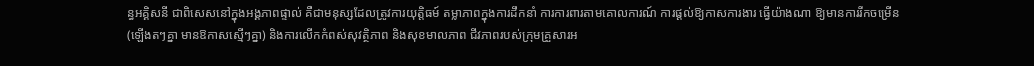ន្ធអគ្គិសនី ជាពិសេសនៅក្នុងអង្គភាពផ្ទាល់ គឺជាមនុស្សដែលត្រូវការយុត្តិធម៍ តម្លាភាពក្នុងការដឹកនាំ ការការពារតាមគោលការណ៍ ការផ្ដល់ឱ្យកាសការងារ ធ្វើយ៉ាងណា ឱ្យមានការរីកចម្រើន(ឡើងតៗគ្នា មានឱកាសស្មើៗគ្នា) និងការលើកកំពស់សុវត្ថិភាព និងសុខមាលភាព ជីវភាពរបស់ក្រុមគ្រួសារអ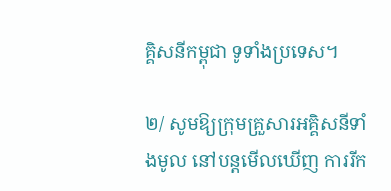គ្គិសនីកម្ពុជា ទូទាំងប្រទេស។

២/ សូមឱ្យក្រុមគ្រួសារអគ្គិសនីទាំងមូល នៅបន្តមើលឃើញ ការរីក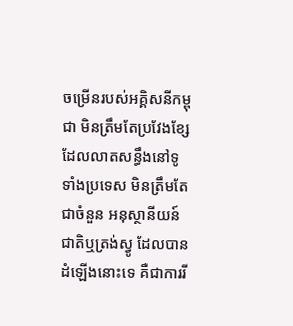ចម្រើនរបស់អគ្គិសនីកម្ពុជា មិនត្រឹមតែប្រវែងខ្សែដែលលាតសន្ធឹងនៅទូទាំងប្រទេស មិនត្រឹមតែជាចំនួន អនុស្ថានីយន៍ជាតិឬត្រង់ស្វូ ដែលបានដំឡើងនោះទេ គឺជាការរី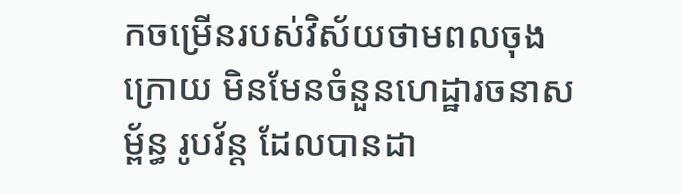កចម្រើនរបស់វិស័យថាមពលចុងក្រោយ មិនមែនចំនួនហេដ្ឋារចនាសម្ព័ន្ធ រូបវ័ន្ដ ដែលបានដា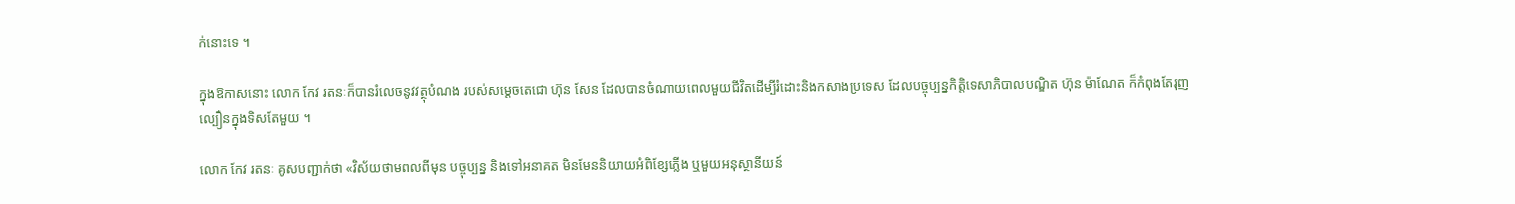ក់នោះទេ ។

ក្នុងឱកាសនោះ លោក កែវ រតនៈក៏បានរំលេចនូវវត្ថុបំណង របស់សម្ដេចតេជោ ហ៊ុន សែន ដែលបានចំណាយពេលមួយជីវិតដើម្បីរំដោះនិងកសាងប្រទេស ដែលបច្ចុប្បន្នកិត្តិទេសាភិបាលបណ្ឌិត ហ៊ុន ម៉ាណែត ក៏កំពុងតែរុញល្បឿនក្នុងទិសតែមួយ ។

លោក កែវ រតនៈ គូសបញ្ជាក់ថា «វិស័យថាមពលពីមុន បច្ចុប្បន្ន និងទៅអនាគត មិនមែននិយាយអំពិខ្សែភ្លើង ឬមួយអនុស្ថានីយន៍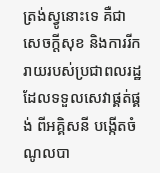ត្រង់ស្វូនោះទេ គឺជាសេចក្ដីសុខ និងការរីករាយរបស់ប្រជាពលរដ្ឋ ដែលទទួលសេវាផ្គត់ផ្គង់ ពីអគ្គិសនី បង្កើតចំណូលបា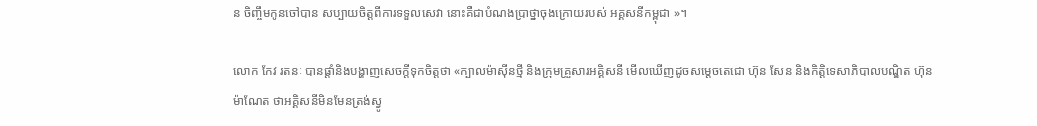ន ចិញ្ចឹមកូនចៅបាន សប្បាយចិត្តពីការទទួលសេវា នោះគឺជាបំណងប្រាថ្នាចុងក្រោយរបស់ អគ្គសនីកម្ពុជា »។

លោក កែវ រតនៈ បានផ្ដាំនិងបង្ហាញសេចក្ដីទុកចិត្តថា «ក្បាលម៉ាស៊ីនថ្មី និងក្រុមគ្រួសារអគ្គិសនី មើលឃើញដូចសម្ដេចតេជោ ហ៊ុន សែន និងកិត្តិទេសាភិបាលបណ្ឌិត ហ៊ុន ម៉ាណែត ថាអគ្គិសនីមិនមែនត្រង់ស្វូ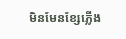មិនមែនខ្សែភ្លើង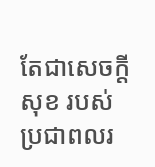តែជាសេចក្ដីសុខ របស់ប្រជាពលរ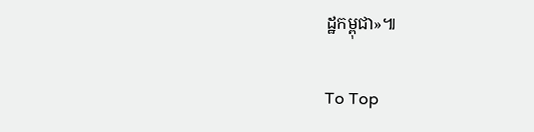ដ្ឋកម្ពុជា»៕

To Top